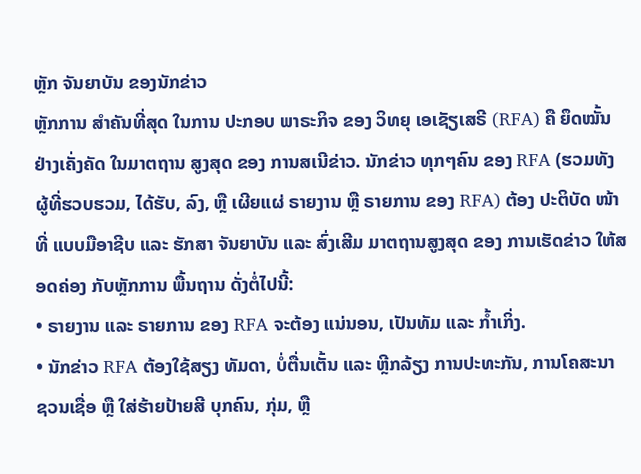ຫຼັກ ຈັນຍາບັນ ຂອງນັກຂ່າວ
ຫຼັກການ ສໍາຄັນທີ່ສຸດ ໃນການ ປະກອບ ພາຣະກິຈ ຂອງ ວິທຍຸ ເອເຊັຽເສຣີ (RFA) ຄື ຍຶດໝັ້ນ ຢ່າງເຄັ່ງຄັດ ໃນມາຕຖານ ສູງສຸດ ຂອງ ການສເນີຂ່າວ. ນັກຂ່າວ ທຸກໆຄົນ ຂອງ RFA (ຮວມທັງ ຜູ້ທີ່ຮວບຮວມ, ໄດ້ຮັບ, ລົງ, ຫຼື ເຜີຍແຜ່ ຣາຍງານ ຫຼື ຣາຍການ ຂອງ RFA) ຕ້ອງ ປະຕິບັດ ໜ້າທີ່ ແບບມືອາຊີບ ແລະ ຮັກສາ ຈັນຍາບັນ ແລະ ສົ່ງເສີມ ມາຕຖານສູງສຸດ ຂອງ ການເຮັດຂ່າວ ໃຫ້ສອດຄ່ອງ ກັບຫຼັກການ ພື້ນຖານ ດັ່ງຕໍ່ໄປນີ້:
• ຣາຍງານ ແລະ ຣາຍການ ຂອງ RFA ຈະຕ້ອງ ແນ່ນອນ, ເປັນທັມ ແລະ ກໍ້າເກິ່ງ.
• ນັກຂ່າວ RFA ຕ້ອງໃຊ້ສຽງ ທັມດາ, ບໍ່ຕື່ນເຕັ້ນ ແລະ ຫຼີກລ້ຽງ ການປະທະກັນ, ການໂຄສະນາ ຊວນເຊື່ອ ຫຼື ໃສ່ຮ້າຍປ້າຍສີ ບຸກຄົນ, ກຸ່ມ, ຫຼື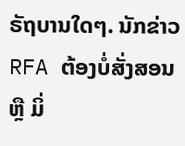ຣັຖບານໃດໆ. ນັກຂ່າວ RFA ຕ້ອງບໍ່ສັ່ງສອນ ຫຼື ມິ່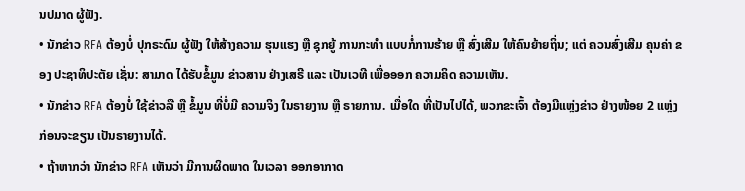ນປມາດ ຜູ້ຟັງ.
• ນັກຂ່າວ RFA ຕ້ອງບໍ່ ປຸກຣະດົມ ຜູ້ຟັງ ໃຫ້ສ້າງຄວາມ ຮຸນແຮງ ຫຼື ຊຸກຍູ້ ການກະທໍາ ແບບກໍ່ການຮ້າຍ ຫຼື ສົ່ງເສີມ ໃຫ້ຄົນຍ້າຍຖິ່ນ; ແຕ່ ຄວນສົ່ງເສີມ ຄຸນຄ່າ ຂອງ ປະຊາທິປະຕັຍ ເຊັ່ນ: ສາມາດ ໄດ້ຮັບຂໍ້ມູນ ຂ່າວສານ ຢ່າງເສຣີ ແລະ ເປັນເວທີ ເພື່ອອອກ ຄວາມຄິດ ຄວາມເຫັນ.
• ນັກຂ່າວ RFA ຕ້ອງບໍ່ ໃຊ້ຂ່າວລື ຫຼື ຂໍ້ມູນ ທີ່ບໍ່ມີ ຄວາມຈິງ ໃນຣາຍງານ ຫຼື ຣາຍການ. ເມື່ອໃດ ທີ່ເປັນໄປໄດ້, ພວກຂະເຈົ້າ ຕ້ອງມີແຫຼ່ງຂ່າວ ຢ່າງໜ້ອຍ 2 ແຫຼ່ງ ກ່ອນຈະຂຽນ ເປັນຣາຍງານໄດ້.
• ຖ້າຫາກວ່າ ນັກຂ່າວ RFA ເຫັນວ່າ ມີການຜິດພາດ ໃນເວລາ ອອກອາກາດ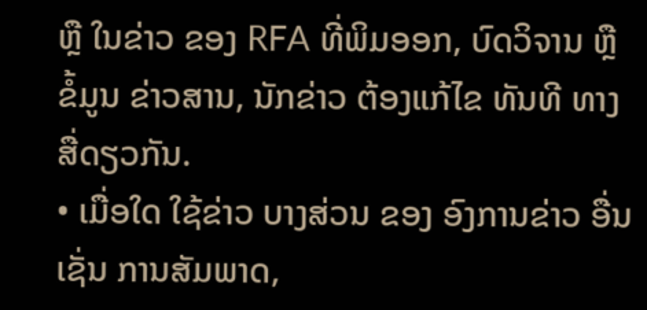ຫຼື ໃນຂ່າວ ຂອງ RFA ທີ່ພິມອອກ, ບົດວິຈານ ຫຼື ຂໍ້ມູນ ຂ່າວສານ, ນັກຂ່າວ ຕ້ອງແກ້ໄຂ ທັນທີ ທາງສື່ດຽວກັນ.
• ເມື່ອໃດ ໃຊ້ຂ່າວ ບາງສ່ວນ ຂອງ ອົງການຂ່າວ ອື່ນ ເຊັ່ນ ການສັມພາດ,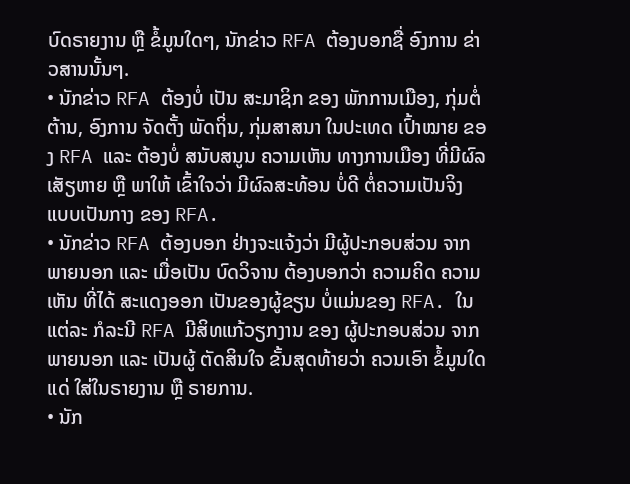ບົດຣາຍງານ ຫຼື ຂໍ້ມູນໃດໆ, ນັກຂ່າວ RFA ຕ້ອງບອກຊື່ ອົງການ ຂ່າວສານນັ້ນໆ.
• ນັກຂ່າວ RFA ຕ້ອງບໍ່ ເປັນ ສະມາຊິກ ຂອງ ພັກການເມືອງ, ກຸ່ມຕໍ່ຕ້ານ, ອົງການ ຈັດຕັ້ງ ພັດຖິ່ນ, ກຸ່ມສາສນາ ໃນປະເທດ ເປົ້າໝາຍ ຂອງ RFA ແລະ ຕ້ອງບໍ່ ສນັບສນູນ ຄວາມເຫັນ ທາງການເມືອງ ທີ່ມີຜົລ ເສັຽຫາຍ ຫຼື ພາໃຫ້ ເຂົ້າໃຈວ່າ ມີຜົລສະທ້ອນ ບໍ່ດີ ຕໍ່ຄວາມເປັນຈິງ ແບບເປັນກາງ ຂອງ RFA.
• ນັກຂ່າວ RFA ຕ້ອງບອກ ຢ່າງຈະແຈ້ງວ່າ ມີຜູ້ປະກອບສ່ວນ ຈາກພາຍນອກ ແລະ ເມື່ອເປັນ ບົດວິຈານ ຕ້ອງບອກວ່າ ຄວາມຄິດ ຄວາມເຫັນ ທີ່ໄດ້ ສະແດງອອກ ເປັນຂອງຜູ້ຂຽນ ບໍ່ແມ່ນຂອງ RFA. ໃນແຕ່ລະ ກໍລະນີ RFA ມີສິທແກ້ວຽກງານ ຂອງ ຜູ້ປະກອບສ່ວນ ຈາກພາຍນອກ ແລະ ເປັນຜູ້ ຕັດສິນໃຈ ຂັ້ນສຸດທ້າຍວ່າ ຄວນເອົາ ຂໍ້ມູນໃດແດ່ ໃສ່ໃນຣາຍງານ ຫຼື ຣາຍການ.
• ນັກ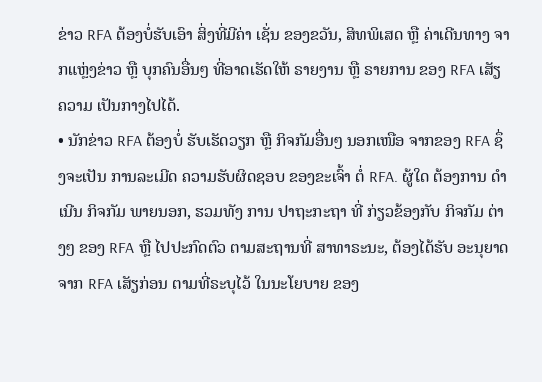ຂ່າວ RFA ຕ້ອງບໍ່ຮັບເອົາ ສິ່ງທີ່ມີຄ່າ ເຊັ່ນ ຂອງຂວັນ, ສິທພິເສດ ຫຼື ຄ່າເດີນທາງ ຈາກແຫຼ່ງຂ່າວ ຫຼື ບຸກຄົນອື່ນໆ ທີ່ອາດເຮັດໃຫ້ ຣາຍງານ ຫຼື ຣາຍການ ຂອງ RFA ເສັຽຄວາມ ເປັນກາງໄປໄດ້.
• ນັກຂ່າວ RFA ຕ້ອງບໍ່ ຮັບເຮັດວຽກ ຫຼື ກິຈກັມອື່ນໆ ນອກເໜືອ ຈາກຂອງ RFA ຊຶ່ງຈະເປັນ ການລະເມີດ ຄວາມຮັບຜິດຊອບ ຂອງຂະເຈົ້າ ຕໍ່ RFA. ຜູ້ໃດ ຕ້ອງການ ດໍາເນີນ ກິຈກັມ ພາຍນອກ, ຮວມທັງ ການ ປາຖະກະຖາ ທີ່ ກ່ຽວຂ້ອງກັບ ກິຈກັມ ຕ່າງໆ ຂອງ RFA ຫຼື ໄປປະກົດຕົວ ຕາມສະຖານທີ່ ສາທາຣະນະ, ຕ້ອງໄດ້ຮັບ ອະນຸຍາດ ຈາກ RFA ເສັຽກ່ອນ ຕາມທີ່ຣະບຸໄວ້ ໃນນະໂຍບາຍ ຂອງ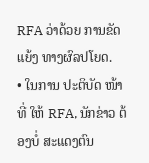RFA ວ່າດ້ວຍ ການຂັດແຍ້ງ ທາງຜົລປໂຍດ.
• ໃນການ ປະຕິບັດ ໜ້າທີ່ ໃຫ້ RFA, ນັກຂ່າວ ຕ້ອງບໍ່ ສະແດງຕົນ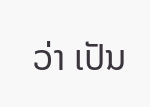ວ່າ ເປັນ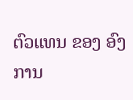ຕົວແທນ ຂອງ ອົງການ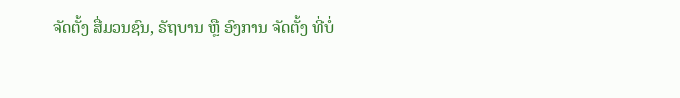ຈັດຕັ້ງ ສື່ມວນຊົນ, ຣັຖບານ ຫຼື ອົງການ ຈັດຕັ້ງ ທີ່ບໍ່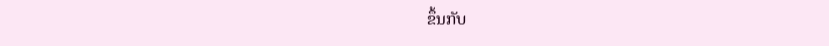ຂຶ້ນກັບ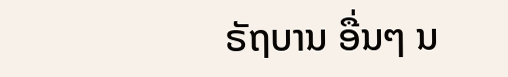ຣັຖບານ ອື່ນໆ ນ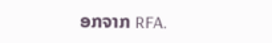ອກຈາກ RFA.